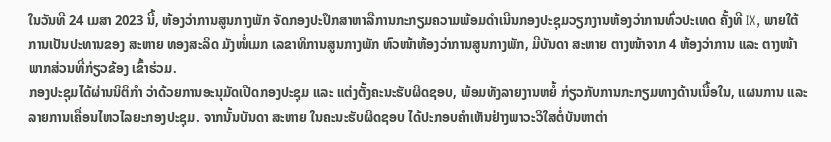ໃນວັນທີ 24 ເມສາ 2023 ນີ້, ຫ້ອງວ່າການສູນກາງພັກ ຈັດກອງປະປຶກສາຫາລືການກະກຽມຄວາມພ້ອມດຳເນີນກອງປະຊຸມວຽກງານຫ້ອງວ່າການທົ່ວປະເທດ ຄັ້ງທີ IX, ພາຍໃຕ້ການເປັນປະທານຂອງ ສະຫາຍ ທອງສະລິດ ມັງໜໍ່ເມກ ເລຂາທິການສູນກາງພັກ ຫົວໜ້າຫ້ອງວ່າການສູນກາງພັກ, ມີບັນດາ ສະຫາຍ ຕາງໜ້າຈາກ 4 ຫ້ອງວ່າການ ແລະ ຕາງໜ້າພາກສ່ວນທີ່ກ່ຽວຂ້ອງ ເຂົ້າຮ່ວມ.
ກອງປະຊຸມໄດ້ຜ່ານນິຕິກໍາ ວ່າດ້ວຍການອະນຸມັດເປີດກອງປະຊຸມ ແລະ ແຕ່ງຕັ້ງຄະນະຮັບຜິດຊອບ, ພ້ອມທັງລາຍງານຫຍໍ້ ກ່ຽວກັບການກະກຽມທາງດ້ານເນື້ອໃນ, ແຜນການ ແລະ ລາຍການເຄື່ອນໄຫວໄລຍະກອງປະຊຸມ. ຈາກນັ້ນບັນດາ ສະຫາຍ ໃນຄະນະຮັບຜິດຊອບ ໄດ້ປະກອບຄໍາເຫັນຢ່າງພາວະວິໃສຕໍ່ບັນຫາຕ່າ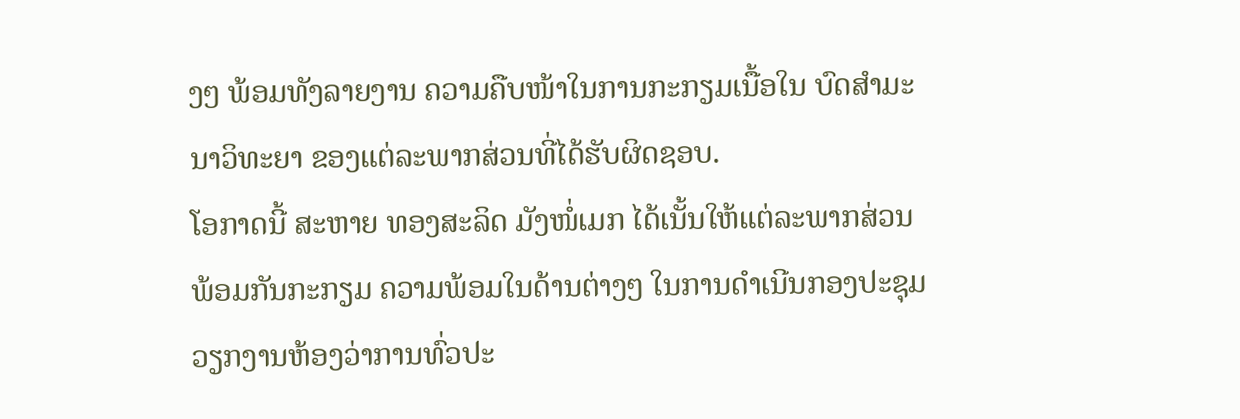ງໆ ພ້ອມທັງລາຍງານ ຄວາມຄືບໜ້າໃນການກະກຽມເນື້ອໃນ ບົດສຳມະນາວິທະຍາ ຂອງແຕ່ລະພາກສ່ວນທີ່ໄດ້ຮັບຜິດຊອບ.
ໂອກາດນີ້ ສະຫາຍ ທອງສະລິດ ມັງໜໍ່ເມກ ໄດ້ເນັ້ນໃຫ້ແຕ່ລະພາກສ່ວນ ພ້ອມກັນກະກຽມ ຄວາມພ້ອມໃນດ້ານຕ່າງໆ ໃນການດຳເນີນກອງປະຊຸມວຽກງານຫ້ອງວ່າການທົ່ວປະ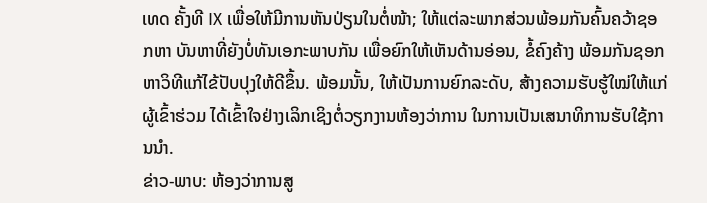ເທດ ຄັ້ງທີ IX ເພື່ອໃຫ້ມີການຫັນປ່ຽນໃນຕໍ່ໜ້າ; ໃຫ້ແຕ່ລະພາກສ່ວນພ້ອມກັນຄົ້ນຄວ້າຊອກຫາ ບັນຫາທີ່ຍັງບໍ່ທັນເອກະພາບກັນ ເພື່ອຍົກໃຫ້ເຫັນດ້ານອ່ອນ, ຂໍ້ຄົງຄ້າງ ພ້ອມກັນຊອກຫາວິທີແກ້ໄຂ້ປັບປຸງໃຫ້ດີຂຶ້ນ. ພ້ອມນັ້ນ, ໃຫ້ເປັນການຍົກລະດັບ, ສ້າງຄວາມຮັບຮູ້ໃໝ່ໃຫ້ແກ່ຜູ້ເຂົ້າຮ່ວມ ໄດ້ເຂົ້າໃຈຢ່າງເລິກເຊິງຕໍ່ວຽກງານຫ້ອງວ່າການ ໃນການເປັນເສນາທິການຮັບໃຊ້ການນຳ.
ຂ່າວ-ພາບ: ຫ້ອງວ່າການສູ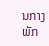ນກາງພັກ